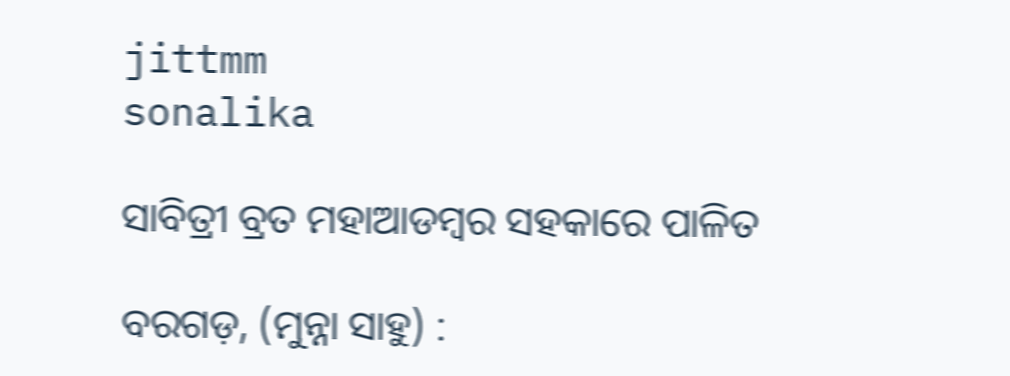jittmm
sonalika

ସାବିତ୍ରୀ ବ୍ରତ ମହା‍ଆଡମ୍ବର ସହକାରେ ପାଳିତ

ବରଗଡ଼, (ମୁନ୍ନା ସାହୁ) :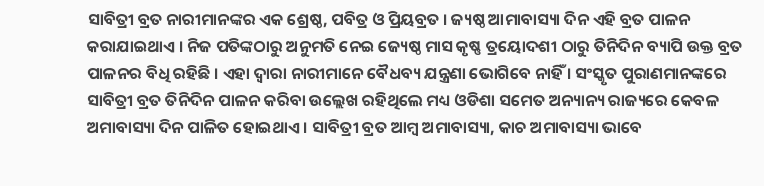ସାବିତ୍ରୀ ବ୍ରତ ନାରୀମାନଙ୍କର ଏକ ଶ୍ରେଷ୍ଠ, ପବିତ୍ର ଓ ପ୍ରିୟବ୍ରତ । ଜ୍ୟଷ୍ଠ ଆମାବାସ୍ୟା ଦିନ ଏହି ବ୍ରତ ପାଳନ କରାଯାଇଥାଏ । ନିଜ ପତିଙ୍କଠାରୁ ଅନୁମତି ନେଇ ଜ୍ୟେଷ୍ଠ ମାସ କୃଷ୍ଣ ତ୍ରୟୋଦଶୀ ଠାରୁ ତିନିଦିନ ବ୍ୟାପି ଉକ୍ତ ବ୍ରତ ପାଳନର ବିଧି ରହିଛି । ଏହା ଦ୍ୱାରା ନାରୀମାନେ ବୈଧବ୍ୟ ଯନ୍ତ୍ରଣା ଭୋଗିବେ ନାହିଁ । ସଂସ୍କୃତ ପୁରାଣମାନଙ୍କରେ ସାବିତ୍ରୀ ବ୍ରତ ତିନିଦିନ ପାଳନ କରିବା ଉଲ୍ଲେଖ ରହିଥିଲେ ମଧ୍ୟ ଓଡିଶା ସମେତ ଅନ୍ୟାନ୍ୟ ରାଜ୍ୟରେ କେବଳ ଅମାବାସ୍ୟା ଦିନ ପାଳିତ ହୋଇଥାଏ । ସାବିତ୍ରୀ ବ୍ରତ ଆମ୍ବ ଅମାବାସ୍ୟା, କାଚ ଅମାବାସ୍ୟା ଭାବେ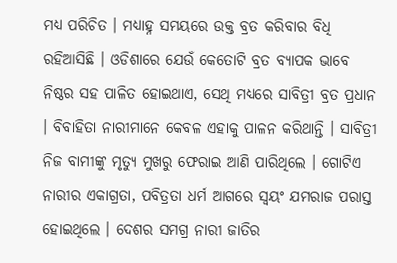ମଧ୍ୟ ପରିଚିତ । ମଧ୍ୟାହ୍ନ ସମୟରେ ଉକ୍ତ ବ୍ରତ କରିବାର ବିଧି ରହିଆସିଛି । ଓଡିଶାରେ ଯେଉଁ କେତୋଟି ବ୍ରତ ବ୍ୟାପକ ଭାବେ ନିଷ୍ଠର ସହ ପାଳିତ ହୋଇଥାଏ, ସେଥି ମଧ୍ୟରେ ସାବିତ୍ରୀ ବ୍ରତ ପ୍ରଧାନ । ବିବାହିତା ନାରୀମାନେ କେବଳ ଏହାକୁ ପାଳନ କରିଥାନ୍ତି । ସାବିତ୍ରୀ ନିଜ ବାମୀଙ୍କୁ ମୃତ୍ୟୁ ମୁଖରୁ ଫେରାଇ ଆଣି ପାରିଥିଲେ । ଗୋଟିଏ ନାରୀର ଏକାଗ୍ରତା, ପବିତ୍ରତା ଧର୍ମ ଆଗରେ ସ୍ୱୟଂ ଯମରାଜ ପରାସ୍ତ ହୋଇଥିଲେ । ଦେଶର ସମଗ୍ର ନାରୀ ଜାତିର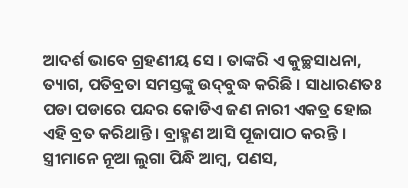ଆଦର୍ଶ ଭାବେ ଗ୍ରହଣୀୟ ସେ । ତାଙ୍କରି ଏ କୁଚ୍ଛସାଧନା, ତ୍ୟାଗ, ପତିବ୍ରତା ସମସ୍ତଙ୍କୁ ଉଦ୍‍ବୁଦ୍ଧ କରିଛି । ସାଧାରଣତଃ ପଡା ପଡାରେ ପନ୍ଦର କୋଡିଏ ଜଣ ନାରୀ ଏକତ୍ର ହୋଇ ଏହି ବ୍ରତ କରିଥାନ୍ତି । ବ୍ରାହ୍ମଣ ଆସି ପୂଜାପାଠ କରନ୍ତି । ସ୍ତ୍ରୀମାନେ ନୂଆ ଲୁଗା ପିନ୍ଧି ଆମ୍ବ, ପଣସ,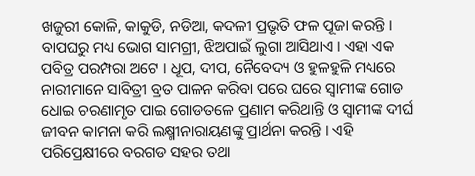ଖଜୁରୀ କୋଳି, କାକୁଡି, ନଡିଆ, କଦଳୀ ପ୍ରଭୃତି ଫଳ ପୂଜା କରନ୍ତି । ବାପଘରୁ ମଧ୍ୟ ଭୋଗ ସାମଗ୍ରୀ, ଝିଅପାଇଁ ଲୁଗା ଆସିଥାଏ । ଏହା ଏକ ପବିତ୍ର ପରମ୍ପରା ଅଟେ । ଧୂପ, ଦୀପ, ନୈବେଦ୍ୟ ଓ ହୁଳହୁଳି ମଧ୍ୟରେ ନାରୀମାନେ ସାବିତ୍ରୀ ବ୍ରତ ପାଳନ କରିବା ପରେ ଘରେ ସ୍ୱାମୀଙ୍କ ଗୋଡ ଧୋଇ ଚରଣାମୃତ ପାଇ ଗୋଡତଳେ ପ୍ରଣାମ କରିଥାନ୍ତି ଓ ସ୍ୱାମୀଙ୍କ ଦୀର୍ଘ ଜୀବନ କାମନା କରି ଲକ୍ଷ୍ମୀନାରାୟଣଙ୍କୁ ପ୍ରାର୍ଥନା କରନ୍ତି । ଏହି ପରିପ୍ରେକ୍ଷୀରେ ବରଗଡ ସହର ତ‍ଥା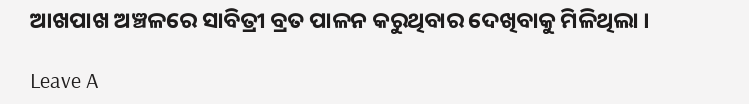ଆଖପାଖ ଅଞ୍ଚଳରେ ସାବିତ୍ରୀ ବ୍ରତ ପାଳନ କରୁଥିବାର ଦେଖିବାକୁ ମିଳିଥିଲା ।

Leave A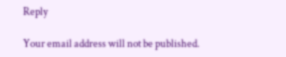Reply

Your email address will not be published.